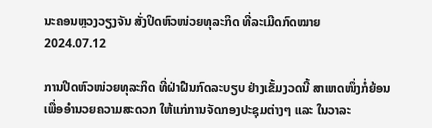ນະຄອນຫຼວງວຽງຈັນ ສັ່ງປິດຫົວໜ່ວຍທຸລະກິດ ທີ່ລະເມີດກົດໝາຍ
2024.07.12

ການປີດຫົວໜ່ວຍທຸລະກິດ ທີ່ຝ່າຝືນກົດລະບຽບ ຢ່າງເຂັ້ມງວດນີ້ ສາເຫດໜຶ່ງກໍ່ຍ້ອນ ເພື່ອອຳນວຍຄວາມສະດວກ ໃຫ້ແກ່ການຈັດກອງປະຊຸມຕ່າງໆ ແລະ ໃນວາລະ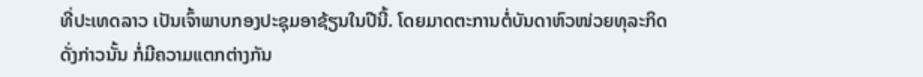ທີ່ປະເທດລາວ ເປັນເຈົ້າພາບກອງປະຊຸມອາຊ້ຽນໃນປີນີ້. ໂດຍມາດຕະການຕໍ່ບັນດາຫົວໜ່ວຍທຸລະກິດ ດັ່ງກ່າວນັ້ນ ກໍ່ມີຄວາມແຕກຕ່າງກັນ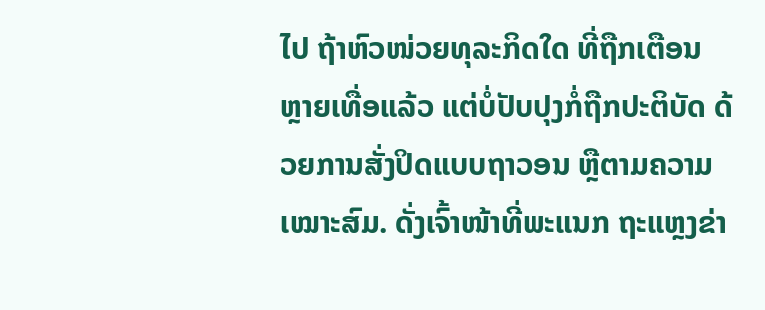ໄປ ຖ້າຫົວໜ່ວຍທຸລະກິດໃດ ທີ່ຖືກເຕືອນຫຼາຍເທື່ອແລ້ວ ແຕ່ບໍ່ປັບປຸງກໍ່ຖືກປະຕິບັດ ດ້ວຍການສັ່ງປິດແບບຖາວອນ ຫຼືຕາມຄວາມເໝາະສົມ. ດັ່ງເຈົ້າໜ້າທີ່ພະແນກ ຖະແຫຼງຂ່າ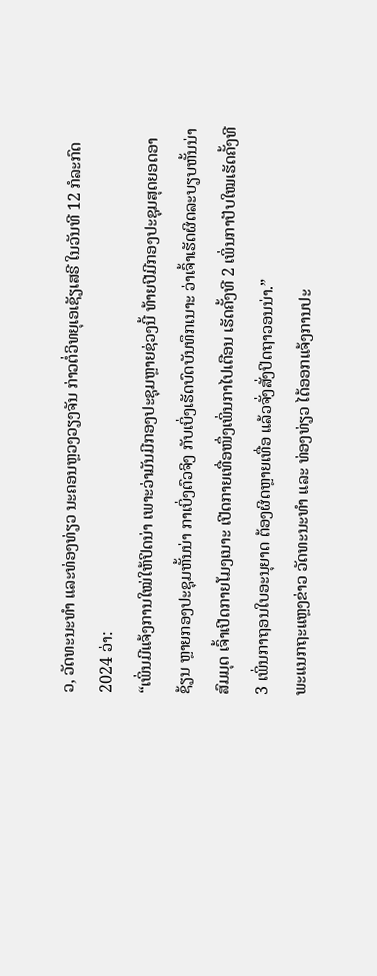ວ, ວັດທະນະທຳ ແລະທ່ອງທ່ຽວ ນະຄອນຫຼວງວຽງຈັນ ກ່າວຕໍ່ວິທຍຸເອເຊັຽເສຣີ ໃນວັນທີ 12 ກໍລະກົດ 2024 ວ່າ:
“ເພິ່ນມີແຈ້ງການໃໝ່ໃຫ້ປິດນ່າ ເພາະວ່າມັນມີກອງປະຊຸມຫຼາຍຊ່ວງນີ້ ທ້າຍປີມີກອງປະຊຸມສຸດຍອດອາຊ້ຽນ ຫຼາຍກອງປະຊຸມຫັ້ນນ່າ ກາເບິ່ງຕົວຈິງ ກັບເບິ່ງເຮັດບົດບັນທຶກເນາະ ວ່າເຈົ້າເຮັດຜິດລະບຽບຫັ້ນນ່າສົມມຸດ ເຈົ້າເປີດກາຍໂມງເນາະ ເປີດກາຍເທື່ອໜຶ່ງເພິ່ນກາໄປເຕືອນ ເຮັດຄັ້ງທີ 2 ເພິ່ນກາປັບໃໝເຮັດຄັ້ງທີ 3 ເພິ່ນກາຖອນໃບອະນຸຍາດ ຕ້ອງຜິດຫຼາຍເທື່ອ ແລ້ວຈັ່ງສັ່ງປິດຖາວອນນ່າ.”
ພະແນກຖະແຫຼງຂ່າວ ວັດທະນະທໍາ ແລະ ທ່ອງທ່ຽວ ໄດ້ອອກແຈ້ງການປະ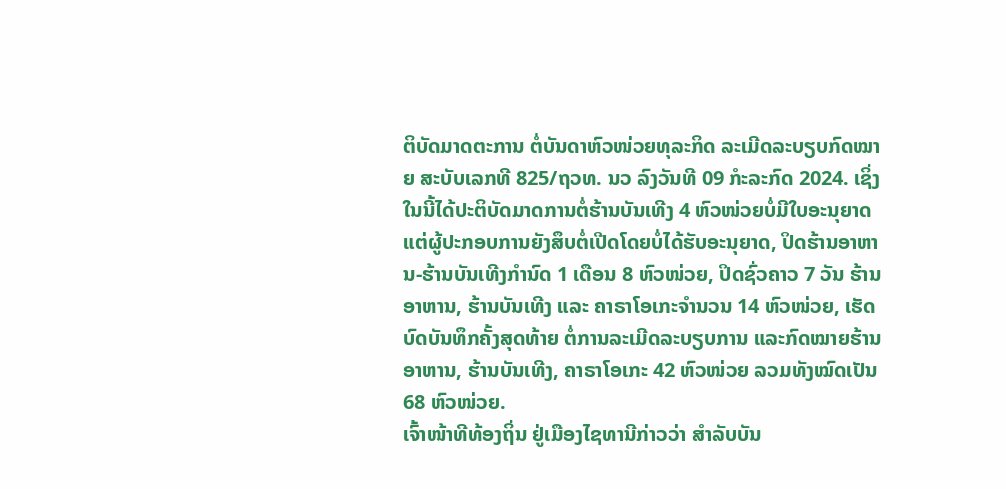ຕິບັດມາດຕະການ ຕໍ່ບັນດາຫົວໜ່ວຍທຸລະກິດ ລະເມີດລະບຽບກົດໝາຍ ສະບັບເລກທີ 825/ຖວທ. ນວ ລົງວັນທີ 09 ກໍະລະກົດ 2024. ເຊິ່ງໃນນີ້ໄດ້ປະຕິບັດມາດການຕໍ່ຮ້ານບັນເທີງ 4 ຫົວໜ່ວຍບໍ່ມີໃບອະນຸຍາດ ແຕ່ຜູ້ປະກອບການຍັງສຶບຕໍ່ເປີດໂດຍບໍ່ໄດ້ຮັບອະນຸຍາດ, ປິດຮ້ານອາຫານ-ຮ້ານບັນເທີງກຳນົດ 1 ເດືອນ 8 ຫົວໜ່ວຍ, ປິດຊົ່ວຄາວ 7 ວັນ ຮ້ານອາຫານ, ຮ້ານບັນເທີງ ແລະ ຄາຣາໂອເກະຈຳນວນ 14 ຫົວໜ່ວຍ, ເຮັດບົດບັນທຶກຄັ້ງສຸດທ້າຍ ຕໍ່ການລະເມີດລະບຽບການ ແລະກົດໝາຍຮ້ານອາຫານ, ຮ້ານບັນເທີງ, ຄາຣາໂອເກະ 42 ຫົວໜ່ວຍ ລວມທັງໝົດເປັນ 68 ຫົວໜ່ວຍ.
ເຈົ້າໜ້າທີທ້ອງຖິ່ນ ຢູ່ເມືອງໄຊທານີກ່າວວ່າ ສໍາລັບບັນ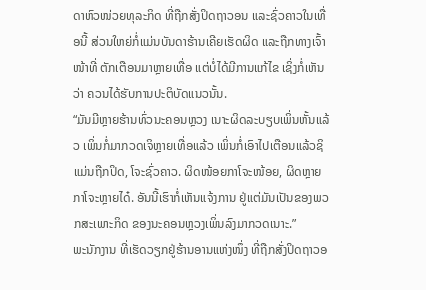ດາຫົວໜ່ວຍທຸລະກິດ ທີ່ຖືກສັ່ງປິດຖາວອນ ແລະຊົ່ວຄາວໃນເທື່ອນີ້ ສ່ວນໃຫຍ່ກໍ່ແມ່ນບັນດາຮ້ານເຄີຍເຮັດຜິດ ແລະຖືກທາງເຈົ້າໜ້າທີ່ ຕັກເຕືອນມາຫຼາຍເທື່ອ ແຕ່ບໍ່ໄດ້ມີການແກ້ໄຂ ເຊິ່ງກໍ່ເຫັນວ່າ ຄວນໄດ້ຮັບການປະຕິບັດແນວນັ້ນ.
“ມັນມີຫຼາຍຮ້ານທົ່ວນະຄອນຫຼວງ ເນາະຜິດລະບຽບເພິ່ນຫັ້ນແລ້ວ ເພິ່ນກໍ່ມາກວດເຈິຫຼາຍເທື່ອແລ້ວ ເພິ່ນກໍ່ເອົາໄປເຕືອນແລ້ວຊິແມ່ນຖືກປິດ, ໂຈະຊົ່ວຄາວ. ຜິດໜ້ອຍກາໂຈະໜ້ອຍ, ຜິດຫຼາຍກາໂຈະຫຼາຍໄດ໋. ອັນນີ້ເຮົາກໍ່ເຫັນແຈ້ງການ ຢູ່ແຕ່ມັນເປັນຂອງພວກສະເພາະກິດ ຂອງນະຄອນຫຼວງເພິ່ນລົງມາກວດເນາະ.”
ພະນັກງານ ທີ່ເຮັດວຽກຢູ່ຮ້ານອານແຫ່ງໜຶ່ງ ທີ່ຖືກສັ່ງປິດຖາວອ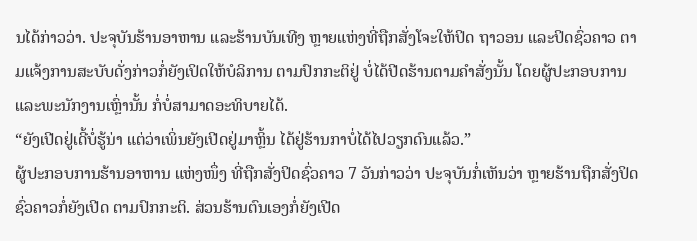ນໄດ້ກ່າວວ່າ. ປະຈຸບັນຮ້ານອາຫານ ແລະຮ້ານບັນເທີງ ຫຼາຍແຫ່ງທີ່ຖືກສັ່ງໂຈະໃຫ້ປິດ ຖາວອນ ແລະປິດຊົ່ວຄາວ ຕາມແຈ້ງການສະບັບດັ່ງກ່າວກໍ່ຍັງເປິດໃຫ້ບໍລິການ ຕາມປົກກະຕິຢູ່ ບໍ່ໄດ້ປີດຮ້ານຕາມຄຳສັ່ງນັ້ນ ໂດຍຜູ້ປະກອບການ ແລະພະນັກງານເຫຼົ່ານັ້ນ ກໍ່ບໍ່ສາມາດອະທິບາຍໄດ້.
“ຍັງເປີດຢູ່ເດີ້ບໍ່ຮູ້ນ່າ ແຕ່ວ່າເພິ່ນຍັງເປີດຢູ່ມາຫຼິ້ນ ໄດ້ຢູ່ຮ້ານກາບໍ່ໄດ້ໄປວຽກດົນແລ້ວ.”
ຜູ້ປະກອບການຮ້ານອາຫານ ແຫ່ງໜຶ່ງ ທີ່ຖືກສັ່ງປິດຊົ່ວຄາວ 7 ວັນກ່າວວ່າ ປະຈຸບັນກໍ່ເຫັນວ່າ ຫຼາຍຮ້ານຖືກສັ່ງປິດຊົ່ວຄາວກໍ່ຍັງເປີດ ຕາມປົກກະຕິ. ສ່ວນຮ້ານຕົນເອງກໍ່ຍັງເປີດ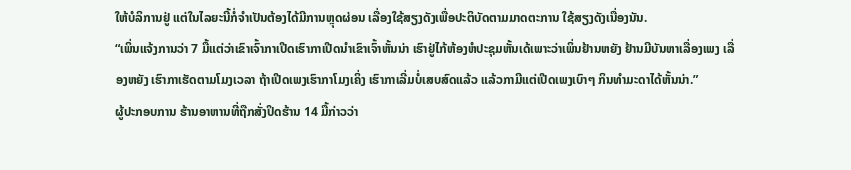ໃຫ້ບໍລິການຢູ່ ແຕ່ໃນໄລຍະນີ້ກໍ່ຈຳເປັນຕ້ອງໄດ້ມີການຫຼຸດຜ່ອນ ເລື່ອງໃຊ້ສຽງດັງເພື່ອປະຕິບັດຕາມມາດຕະການ ໃຊ້ສຽງດັງເນື່ອງນັນ.
“ເພິ່ນແຈ້ງການວ່າ 7 ມື້ແຕ່ວ່າເຂົາເຈົ້າກາເປີດເຮົາກາເປີດນໍາເຂົາເຈົ້າຫັ້ນນ່າ ເຮົາຢູ່ໄກ້ຫ້ອງຫໍປະຊຸມຫັ້ນເດ້ເພາະວ່າເພິ່ນຢ້ານຫຍັງ ຢ້ານມີບັນຫາເລື່ອງເພງ ເລື່ອງຫຍັງ ເຮົາກາເຮັດຕາມໂມງເວລາ ຖ້າເປີດເພງເຮົາກາໂມງເຄິ່ງ ເຮົາກາເລີ່ມບໍ່ເສບສົດແລ້ວ ແລ້ວກາມີແຕ່ເປີດເພງເບົາໆ ກິນທຳມະດາໄດ້ຫັ້ນນ່າ.”
ຜູ້ປະກອບການ ຮ້ານອາຫານທີ່ຖືກສັ່ງປິດຮ້ານ 14 ມື້ກ່າວວ່າ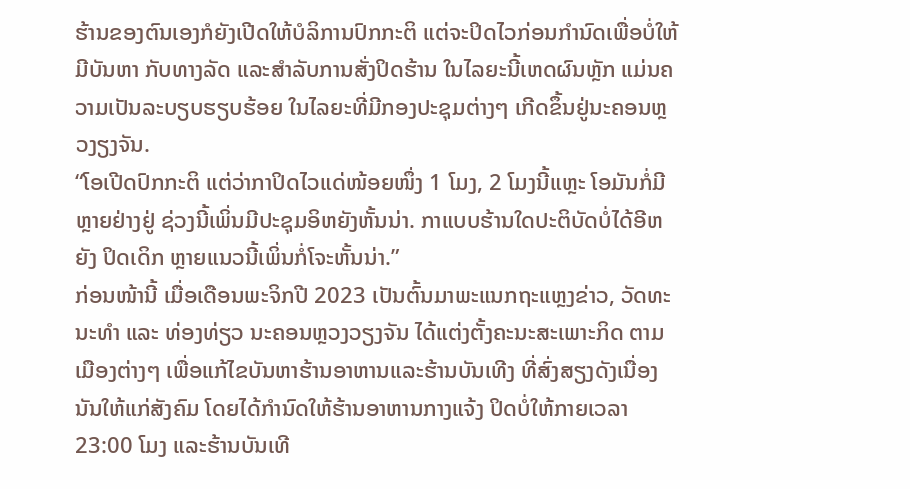ຮ້ານຂອງຕົນເອງກໍຍັງເປີດໃຫ້ບໍລິການປົກກະຕິ ແຕ່ຈະປິດໄວກ່ອນກຳນົດເພື່ອບໍ່ໃຫ້ມີບັນຫາ ກັບທາງລັດ ແລະສຳລັບການສັ່ງປິດຮ້ານ ໃນໄລຍະນີ້ເຫດຜົນຫຼັກ ແມ່ນຄວາມເປັນລະບຽບຮຽບຮ້ອຍ ໃນໄລຍະທີ່ມີກອງປະຊຸມຕ່າງໆ ເກີດຂຶ້ນຢູ່ນະຄອນຫຼວງຽງຈັນ.
“ໂອເປີດປົກກະຕິ ແຕ່ວ່າກາປິດໄວແດ່ໜ້ອຍໜຶ່ງ 1 ໂມງ, 2 ໂມງນີ້ແຫຼະ ໂອມັນກໍ່ມີຫຼາຍຢ່າງຢູ່ ຊ່ວງນີ້ເພິ່ນມີປະຊຸມອິຫຍັງຫັ້ນນ່າ. ກາແບບຮ້ານໃດປະຕິບັດບໍ່ໄດ້ອີຫຍັງ ປິດເດິກ ຫຼາຍແນວນີ້ເພິ່ນກໍ່ໂຈະຫັ້ນນ່າ.”
ກ່ອນໜ້ານີ້ ເມື່ອເດືອນພະຈິກປີ 2023 ເປັນຕົ້ນມາພະແນກຖະແຫຼງຂ່າວ, ວັດທະນະທໍາ ແລະ ທ່ອງທ່ຽວ ນະຄອນຫຼວງວຽງຈັນ ໄດ້ແຕ່ງຕັ້ງຄະນະສະເພາະກິດ ຕາມເມືອງຕ່າງໆ ເພື່ອແກ້ໄຂບັນຫາຮ້ານອາຫານແລະຮ້ານບັນເທີງ ທີ່ສົ່ງສຽງດັງເນື່ອງນັນໃຫ້ແກ່ສັງຄົມ ໂດຍໄດ້ກຳນົດໃຫ້ຮ້ານອາຫານກາງແຈ້ງ ປິດບໍ່ໃຫ້ກາຍເວລາ 23:00 ໂມງ ແລະຮ້ານບັນເທີ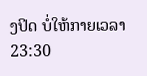ງປິດ ບໍ່ໃຫ້ກາຍເວລາ 23:30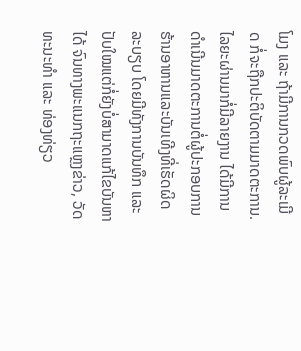ໂມງ ແລະ ຖ້າມີການກວດພົບຜູ້ລະເມີດ ກໍ່ຈະຖືກປະຕິບັດຕາມມາດຕະການ. ໄລຍະຜ່ານມາກໍ່ມີລາຍງານ ໄດ້ມີການດຳເນີນມາດຕະການຕໍ່ຜູ້ປະກອບການ ຮ້ານອາຫານແລະບັນເທີງທີ່ເຮັດຜິດລະບຽບ ໂດຍມີທັງການບັນທຶກ ແລະປັບໃໝແຕ່ກໍ່ຍັງບໍ່ສາມາດແກ້ໄຂບັນຫາໄດ້ ຈົນທາງພະແນກຖະແຫຼງຂ່າວ, ວັດທະນະທຳ ແລະ ທ່ອງທ່ຽວ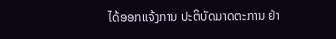ໄດ້ອອກແຈ້ງການ ປະຕິບັດມາດຕະການ ຢ່າ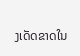ງເດັດຂາດໃນ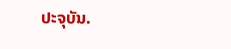ປະຈຸບັນ.